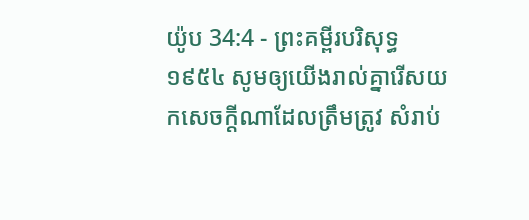យ៉ូប 34:4 - ព្រះគម្ពីរបរិសុទ្ធ ១៩៥៤ សូមឲ្យយើងរាល់គ្នារើសយកសេចក្ដីណាដែលត្រឹមត្រូវ សំរាប់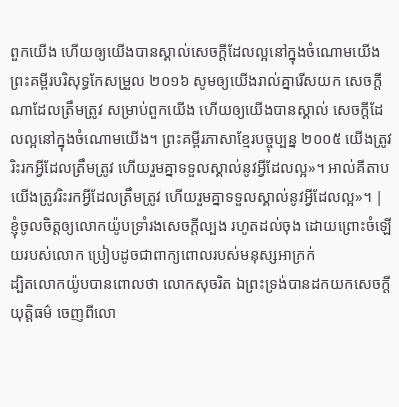ពួកយើង ហើយឲ្យយើងបានស្គាល់សេចក្ដីដែលល្អនៅក្នុងចំណោមយើង ព្រះគម្ពីរបរិសុទ្ធកែសម្រួល ២០១៦ សូមឲ្យយើងរាល់គ្នារើសយក សេចក្ដីណាដែលត្រឹមត្រូវ សម្រាប់ពួកយើង ហើយឲ្យយើងបានស្គាល់ សេចក្ដីដែលល្អនៅក្នុងចំណោមយើង។ ព្រះគម្ពីរភាសាខ្មែរបច្ចុប្បន្ន ២០០៥ យើងត្រូវរិះរកអ្វីដែលត្រឹមត្រូវ ហើយរួមគ្នាទទួលស្គាល់នូវអ្វីដែលល្អ»។ អាល់គីតាប យើងត្រូវរិះរកអ្វីដែលត្រឹមត្រូវ ហើយរួមគ្នាទទួលស្គាល់នូវអ្វីដែលល្អ»។ |
ខ្ញុំចូលចិត្តឲ្យលោកយ៉ូបទ្រាំរងសេចក្ដីល្បង រហូតដល់ចុង ដោយព្រោះចំឡើយរបស់លោក ប្រៀបដូចជាពាក្យពោលរបស់មនុស្សអាក្រក់
ដ្បិតលោកយ៉ូបបានពោលថា លោកសុចរិត ឯព្រះទ្រង់បានដកយកសេចក្ដីយុត្តិធម៌ ចេញពីលោ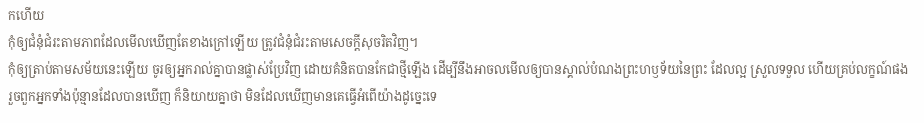កហើយ
កុំឲ្យជំនុំជំរះតាមភាពដែលមើលឃើញតែខាងក្រៅឡើយ ត្រូវជំនុំជំរះតាមសេចក្ដីសុចរិតវិញ។
កុំឲ្យត្រាប់តាមសម័យនេះឡើយ ចូរឲ្យអ្នករាល់គ្នាបានផ្លាស់ប្រែវិញ ដោយគំនិតបានកែជាថ្មីឡើង ដើម្បីនឹងអាចលមើលឲ្យបានស្គាល់បំណងព្រះហឫទ័យនៃព្រះ ដែលល្អ ស្រួលទទួល ហើយគ្រប់លក្ខណ៍ផង
រួចពួកអ្នកទាំងប៉ុន្មានដែលបានឃើញ ក៏និយាយគ្នាថា មិនដែលឃើញមានគេធ្វើអំពើយ៉ាងដូច្នេះទេ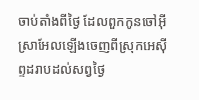ចាប់តាំងពីថ្ងៃ ដែលពួកកូនចៅអ៊ីស្រាអែលឡើងចេញពីស្រុកអេស៊ីព្ទដរាបដល់សព្វថ្ងៃ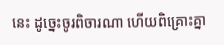នេះ ដូច្នេះចូរពិចារណា ហើយពិគ្រោះគ្នា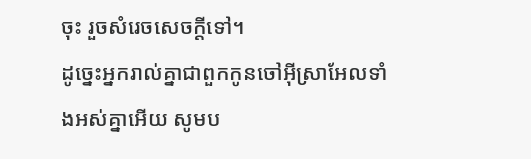ចុះ រួចសំរេចសេចក្ដីទៅ។
ដូច្នេះអ្នករាល់គ្នាជាពួកកូនចៅអ៊ីស្រាអែលទាំងអស់គ្នាអើយ សូមប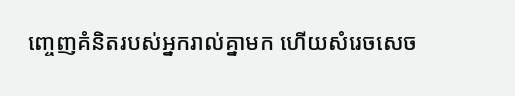ញ្ចេញគំនិតរបស់អ្នករាល់គ្នាមក ហើយសំរេចសេច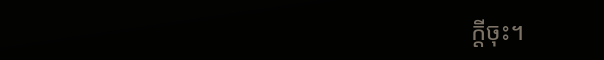ក្ដីចុះ។